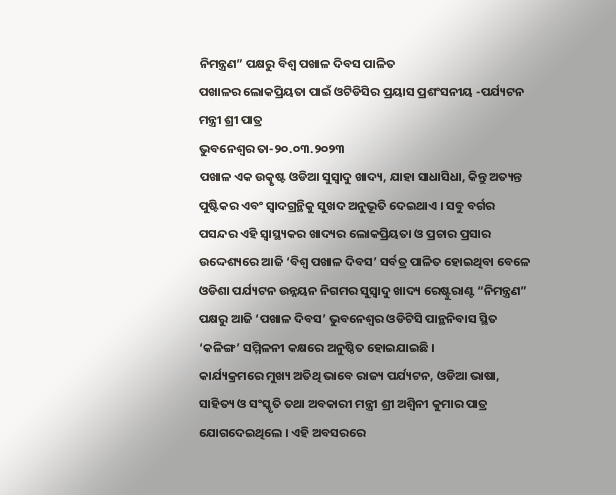ନିମନ୍ତ୍ରଣ” ପକ୍ଷରୁ ବିଶ୍ୱ ପଖାଳ ଦିବସ ପାଳିତ
ପଖାଳର ଲୋକପ୍ରିୟତା ପାଇଁ ଓଟିଡିସିର ପ୍ରୟାସ ପ୍ରଶଂସନୀୟ -ପର୍ଯ୍ୟଟନ ମନ୍ତ୍ରୀ ଶ୍ରୀ ପାତ୍ର
ଭୁବନେଶ୍ୱର ତା-୨୦.୦୩.୨୦୨୩
ପଖାଳ ଏକ ଉତ୍କୃଷ୍ଟ ଓଡିଆ ସୁସ୍ୱାଦୁ ଖାଦ୍ୟ, ଯାହା ସାଧାସିଧା, କିନ୍ତୁ ଅତ୍ୟନ୍ତ ପୁଷ୍ଟିକର ଏବଂ ସ୍ୱାଦଗ୍ରନ୍ଥିକୁ ସୁଖଦ ଅନୁଭୂତି ଦେଇଥାଏ । ସବୁ ବର୍ଗର ପସନ୍ଦର ଏହି ସ୍ୱାସ୍ଥ୍ୟକର ଖାଦ୍ୟର ଲୋକପ୍ରିୟତା ଓ ପ୍ରଚାର ପ୍ରସାର ଉଦ୍ଦେଶ୍ୟରେ ଆଜି ‘ବିଶ୍ୱ ପଖାଳ ଦିବସ’ ସର୍ବତ୍ର ପାଳିତ ହୋଇଥିବା ବେଳେ ଓଡିଶା ପର୍ଯ୍ୟଟନ ଉନ୍ନୟନ ନିଗମର ସୁସ୍ୱାଦୁ ଖାଦ୍ୟ ରେଷ୍ଟୁରାଣ୍ଟ “ନିମନ୍ତ୍ରଣ” ପକ୍ଷରୁ ଆଜି ‘ପଖାଳ ଦିବସ’ ଭୁବନେଶ୍ଵର ଓଡିଟିସି ପାନ୍ଥନିବାସ ସ୍ଥିତ ‘କଳିଙ୍ଗ’ ସମ୍ମିଳନୀ କକ୍ଷରେ ଅନୁଷ୍ଠିତ ହୋଇଯାଇଛି ।
କାର୍ଯ୍ୟକ୍ରମରେ ମୁଖ୍ୟ ଅତିଥି ଭାବେ ରାଜ୍ୟ ପର୍ଯ୍ୟଟନ, ଓଡିଆ ଭାଷା, ସାହିତ୍ୟ ଓ ସଂସ୍କୃତି ତଥା ଅବକାରୀ ମନ୍ତ୍ରୀ ଶ୍ରୀ ଅଶ୍ୱିନୀ କୁମାର ପାତ୍ର ଯୋଗଦେଇଥିଲେ । ଏହି ଅବସରରେ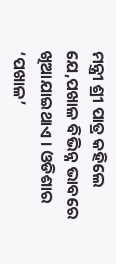ମନ୍ତ୍ରୀ ଶ୍ରୀ ପାତ୍ର କହିଲେ ଯେ,ପଖାଳ ବିଭିନ୍ନ ଭାବରେ ଖିଆଯାଇଥାଏ । ଓଡିଶାର ‘ପଖାଳ’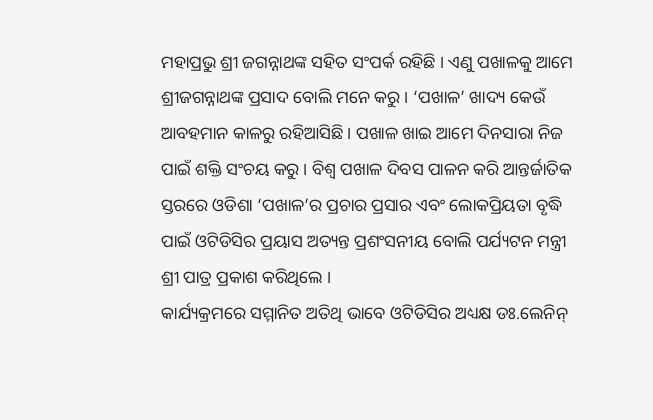ମହାପ୍ରଭୁ ଶ୍ରୀ ଜଗନ୍ନାଥଙ୍କ ସହିତ ସଂପର୍କ ରହିଛି । ଏଣୁ ପଖାଳକୁ ଆମେ ଶ୍ରୀଜଗନ୍ନାଥଙ୍କ ପ୍ରସାଦ ବୋଲି ମନେ କରୁ । ‘ପଖାଳ’ ଖାଦ୍ୟ କେଉଁ ଆବହମାନ କାଳରୁ ରହିଆସିଛି । ପଖାଳ ଖାଇ ଆମେ ଦିନସାରା ନିଜ ପାଇଁ ଶକ୍ତି ସଂଚୟ କରୁ । ବିଶ୍ୱ ପଖାଳ ଦିବସ ପାଳନ କରି ଆନ୍ତର୍ଜାତିକ ସ୍ତରରେ ଓଡିଶା ‘ପଖାଳ’ର ପ୍ରଚାର ପ୍ରସାର ଏବଂ ଲୋକପ୍ରିୟତା ବୃଦ୍ଧି ପାଇଁ ଓଟିଡିସିର ପ୍ରୟାସ ଅତ୍ୟନ୍ତ ପ୍ରଶଂସନୀୟ ବୋଲି ପର୍ଯ୍ୟଟନ ମନ୍ତ୍ରୀ ଶ୍ରୀ ପାତ୍ର ପ୍ରକାଶ କରିଥିଲେ ।
କାର୍ଯ୍ୟକ୍ରମରେ ସମ୍ମାନିତ ଅତିଥି ଭାବେ ଓଟିଡିସିର ଅଧ୍ୟକ୍ଷ ଡଃ.ଲେନିନ୍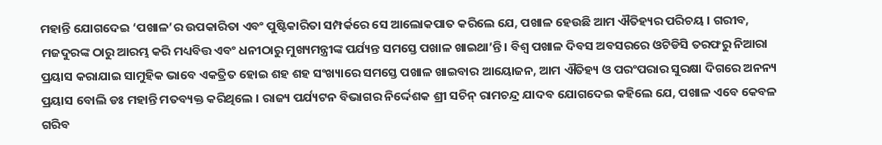ମହାନ୍ତି ଯୋଗଦେଇ ‘ପଖାଳ’ର ଉପକାରିତା ଏବଂ ପୁଷ୍ଟିକାରିତା ସମ୍ପର୍କରେ ସେ ଆଲୋକପାତ କରିଲେ ଯେ, ପଖାଳ ହେଉଛି ଆମ ଐତିହ୍ୟର ପରିଚୟ । ଗରୀବ, ମଜଦୁରଙ୍କ ଠାରୁ ଆରମ୍ଭ କରି ମଧ୍ୟବିତ୍ତ ଏବଂ ଧନୀଠାରୁ ମୁଖ୍ୟମନ୍ତ୍ରୀଙ୍କ ପର୍ଯ୍ୟନ୍ତ ସମସ୍ତେ ପଖାଳ ଖାଇଥା’ନ୍ତି । ବିଶ୍ୱ ପଖାଳ ଦିବସ ଅବସରରେ ଓଟିଡିସି ତରଫରୁ ନିଆରା ପ୍ରୟାସ କରାଯାଇ ସାମୁହିକ ଭାବେ ଏକତ୍ରିତ ହୋଇ ଶହ ଶହ ସଂଖ୍ୟାରେ ସମସ୍ତେ ପଖାଳ ଖାଇବାର ଆୟୋଜନ, ଆମ ଐତିହ୍ୟ ଓ ପରଂପରାର ସୁରକ୍ଷା ଦିଗରେ ଅନନ୍ୟ ପ୍ରୟାସ ବୋଲି ଡଃ ମହାନ୍ତି ମତବ୍ୟକ୍ତ କରିଥିଲେ । ରାଜ୍ୟ ପର୍ଯ୍ୟଟନ ବିଭାଗର ନିର୍ଦ୍ଦେଶକ ଶ୍ରୀ ସଚିନ୍ ରାମଚନ୍ଦ୍ର ଯାଦବ ଯୋଗଦେଇ କହିଲେ ଯେ, ପଖାଳ ଏବେ କେବଳ ଗରିବ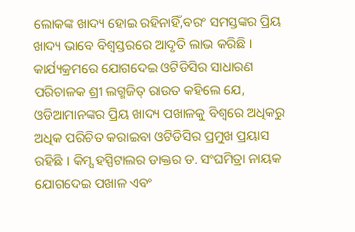ଲୋକଙ୍କ ଖାଦ୍ୟ ହୋଇ ରହିନାହିଁ,ବରଂ ସମସ୍ତଙ୍କର ପ୍ରିୟ ଖାଦ୍ୟ ଭାବେ ବିଶ୍ୱସ୍ତରରେ ଆଦୃତି ଲାଭ କରିଛି । କାର୍ଯ୍ୟକ୍ରମରେ ଯୋଗଦେଇ ଓଟିଡିସିର ସାଧାରଣ ପରିଚାଳକ ଶ୍ରୀ ଲଗ୍ମଜିତ୍ ରାଉତ କହିଲେ ଯେ, ଓଡିଆମାନଙ୍କର ପ୍ରିୟ ଖାଦ୍ୟ ପଖାଳକୁ ବିଶ୍ୱରେ ଅଧିକରୁ ଅଧିକ ପରିଚିତ କରାଇବା ଓଟିଡିସିର ପ୍ରମୁଖ ପ୍ରୟାସ ରହିଛି । କିମ୍ସ ହସ୍ପିଟାଲର ଡାକ୍ତର ଡ. ସଂଘମିତ୍ରା ନାୟକ ଯୋଗଦେଇ ପଖାଳ ଏବଂ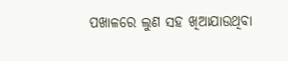ପଖାଳରେ ଲୁଣ ସହ ଖିଆଯାଉଥିବା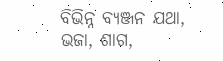ବିଭିନ୍ନ ବ୍ୟଞ୍ଜନ ଯଥା, ଭଜା, ଶାଗ,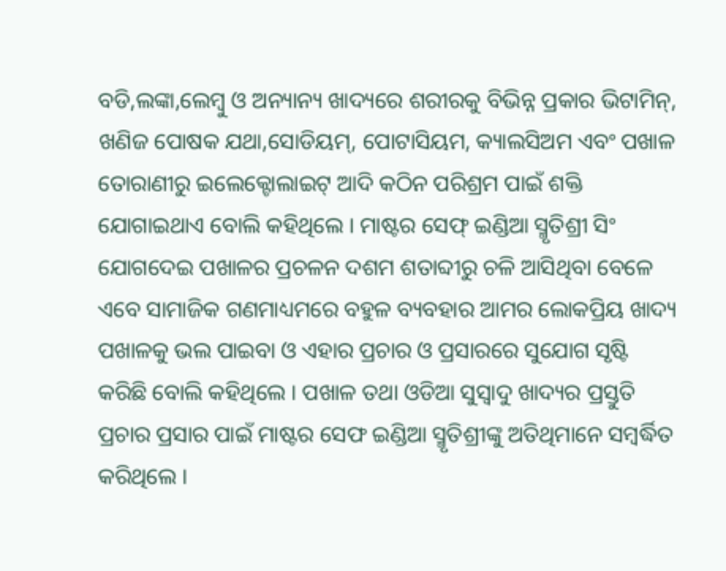ବଡି,ଲଙ୍କା,ଲେମ୍ବୁ ଓ ଅନ୍ୟାନ୍ୟ ଖାଦ୍ୟରେ ଶରୀରକୁ ବିଭିନ୍ନ ପ୍ରକାର ଭିଟାମିନ୍, ଖଣିଜ ପୋଷକ ଯଥା,ସୋଡିୟମ୍, ପୋଟାସିୟମ, କ୍ୟାଲସିଅମ ଏବଂ ପଖାଳ ତୋରାଣୀରୁ ଇଲେକ୍ଟୋଲାଇଟ୍ ଆଦି କଠିନ ପରିଶ୍ରମ ପାଇଁ ଶକ୍ତି ଯୋଗାଇଥାଏ ବୋଲି କହିଥିଲେ । ମାଷ୍ଟର ସେଫ୍ ଇଣ୍ଡିଆ ସ୍ମୃତିଶ୍ରୀ ସିଂ ଯୋଗଦେଇ ପଖାଳର ପ୍ରଚଳନ ଦଶମ ଶତାବ୍ଦୀରୁ ଚଳି ଆସିଥିବା ବେଳେ ଏବେ ସାମାଜିକ ଗଣମାଧ୍ୟମରେ ବହୁଳ ବ୍ୟବହାର ଆମର ଲୋକପ୍ରିୟ ଖାଦ୍ୟ ପଖାଳକୁ ଭଲ ପାଇବା ଓ ଏହାର ପ୍ରଚାର ଓ ପ୍ରସାରରେ ସୁଯୋଗ ସୃଷ୍ଟି କରିଛି ବୋଲି କହିଥିଲେ । ପଖାଳ ତଥା ଓଡିଆ ସୁସ୍ୱାଦୁ ଖାଦ୍ୟର ପ୍ରସ୍ତୁତି ପ୍ରଚାର ପ୍ରସାର ପାଇଁ ମାଷ୍ଟର ସେଫ ଇଣ୍ଡିଆ ସ୍ମୃତିଶ୍ରୀଙ୍କୁ ଅତିଥିମାନେ ସମ୍ବର୍ଦ୍ଧିତ କରିଥିଲେ ।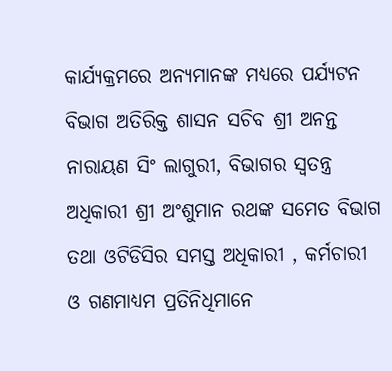କାର୍ଯ୍ୟକ୍ରମରେ ଅନ୍ୟମାନଙ୍କ ମଧ୍ୟରେ ପର୍ଯ୍ୟଟନ ବିଭାଗ ଅତିରିକ୍ତ ଶାସନ ସଚିବ ଶ୍ରୀ ଅନନ୍ତ ନାରାୟଣ ସିଂ ଲାଗୁରୀ, ବିଭାଗର ସ୍ୱତନ୍ତ୍ର ଅଧିକାରୀ ଶ୍ରୀ ଅଂଶୁମାନ ରଥଙ୍କ ସମେତ ବିଭାଗ ତଥା ଓଟିଡିସିର ସମସ୍ତ ଅଧିକାରୀ , କର୍ମଚାରୀ ଓ ଗଣମାଧ୍ୟମ ପ୍ରତିନିଧିମାନେ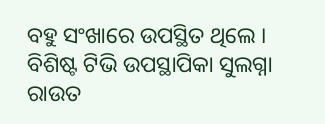ବହୁ ସଂଖାରେ ଉପସ୍ଥିତ ଥିଲେ । ବିଶିଷ୍ଟ ଟିଭି ଉପସ୍ଥାପିକା ସୁଲଗ୍ନା ରାଉତ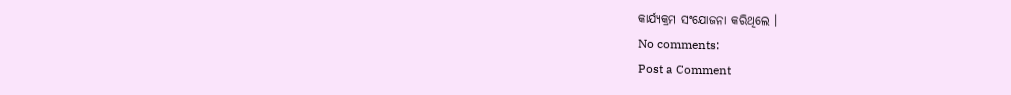କାର୍ଯ୍ୟକ୍ରମ ସଂଯୋଜନା କରିଥିଲେ ।
No comments:
Post a Comment